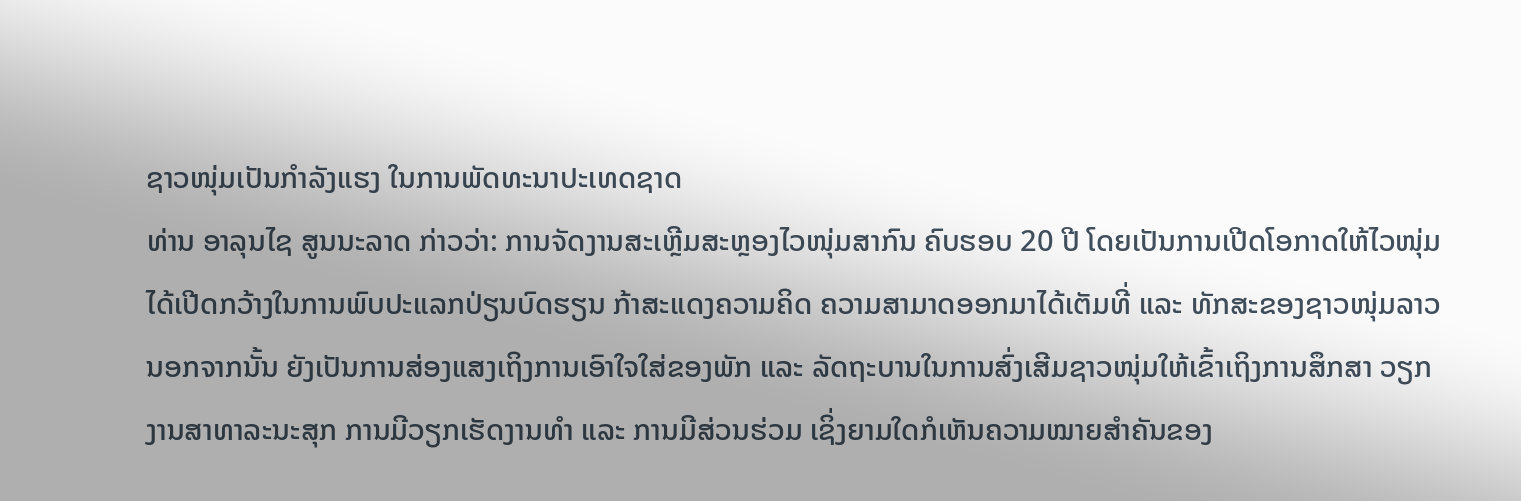ຊາວໜຸ່ມເປັນກຳລັງແຮງ ໃນການພັດທະນາປະເທດຊາດ
ທ່ານ ອາລຸນໄຊ ສູນນະລາດ ກ່າວວ່າ: ການຈັດງານສະເຫຼີມສະຫຼອງໄວໜຸ່ມສາກົນ ຄົບຮອບ 20 ປີ ໂດຍເປັນການເປີດໂອກາດໃຫ້ໄວໜຸ່ມໄດ້ເປີດກວ້າງໃນການພົບປະແລກປ່ຽນບົດຮຽນ ກ້າສະແດງຄວາມຄິດ ຄວາມສາມາດອອກມາໄດ້ເຕັມທີ່ ແລະ ທັກສະຂອງຊາວໜຸ່ມລາວ ນອກຈາກນັ້ນ ຍັງເປັນການສ່ອງແສງເຖິງການເອົາໃຈໃສ່ຂອງພັກ ແລະ ລັດຖະບານໃນການສົ່ງເສີມຊາວໜຸ່ມໃຫ້ເຂົ້າເຖິງການສຶກສາ ວຽກງານສາທາລະນະສຸກ ການມີວຽກເຮັດງານທຳ ແລະ ການມີສ່ວນຮ່ວມ ເຊິ່ງຍາມໃດກໍເຫັນຄວາມໝາຍສຳຄັນຂອງ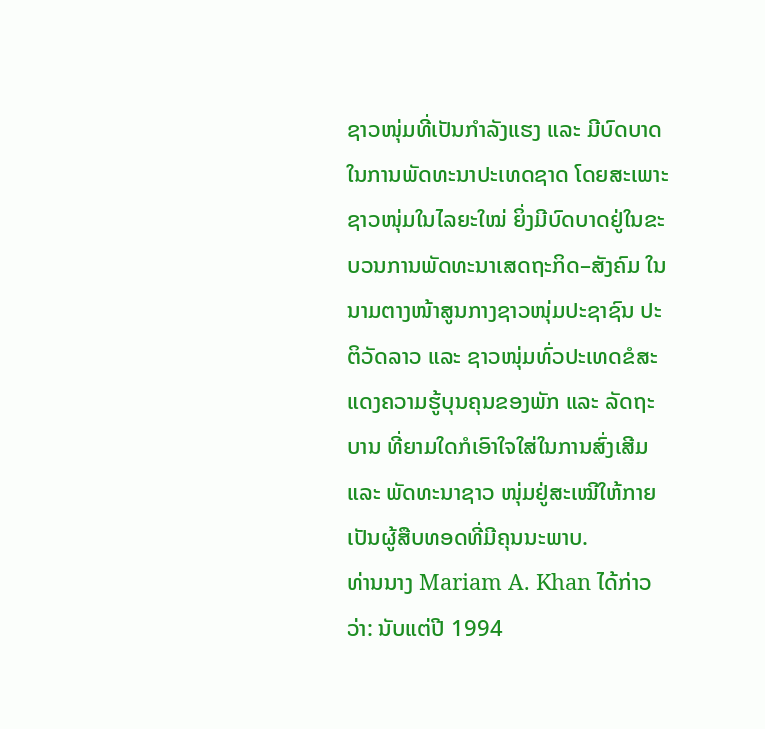ຊາວໜຸ່ມທີ່ເປັນກຳລັງແຮງ ແລະ ມີບົດບາດໃນການພັດທະນາປະເທດຊາດ ໂດຍສະເພາະ ຊາວໜຸ່ມໃນໄລຍະໃໝ່ ຍິ່ງມີບົດບາດຢູ່ໃນຂະບວນການພັດທະນາເສດຖະກິດ–ສັງຄົມ ໃນນາມຕາງໜ້າສູນກາງຊາວໜຸ່ມປະຊາຊົນ ປະຕິວັດລາວ ແລະ ຊາວໜຸ່ມທົ່ວປະເທດຂໍສະແດງຄວາມຮູ້ບຸນຄຸນຂອງພັກ ແລະ ລັດຖະບານ ທີ່ຍາມໃດກໍເອົາໃຈໃສ່ໃນການສົ່ງເສີມ ແລະ ພັດທະນາຊາວ ໜຸ່ມຢູ່ສະເໝີໃຫ້ກາຍເປັນຜູ້ສືບທອດທີ່ມີຄຸນນະພາບ.
ທ່ານນາງ Mariam A. Khan ໄດ້ກ່າວວ່າ: ນັບແຕ່ປີ 1994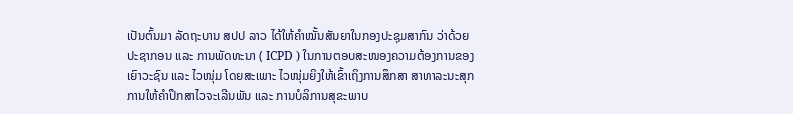ເປັນຕົ້ນມາ ລັດຖະບານ ສປປ ລາວ ໄດ້ໃຫ້ຄຳໝັ້ນສັນຍາໃນກອງປະຊຸມສາກົນ ວ່າດ້ວຍປະຊາກອນ ແລະ ການພັດທະນາ ( ICPD ) ໃນການຕອບສະໜອງຄວາມຕ້ອງການຂອງເຍົາວະຊົນ ແລະ ໄວໜຸ່ມ ໂດຍສະເພາະ ໄວໜຸ່ມຍິງໃຫ້ເຂົ້າເຖິງການສຶກສາ ສາທາລະນະສຸກ ການໃຫ້ຄຳປຶກສາໄວຈະເລີນພັນ ແລະ ການບໍລິການສຸຂະພາບ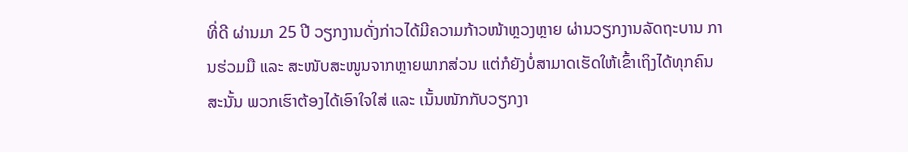ທີ່ດີ ຜ່ານມາ 25 ປີ ວຽກງານດັ່ງກ່າວໄດ້ມີຄວາມກ້າວໜ້າຫຼວງຫຼາຍ ຜ່ານວຽກງານລັດຖະບານ ການຮ່ວມມື ແລະ ສະໜັບສະໜູນຈາກຫຼາຍພາກສ່ວນ ແຕ່ກໍຍັງບໍ່ສາມາດເຮັດໃຫ້ເຂົ້າເຖິງໄດ້ທຸກຄົນ ສະນັ້ນ ພວກເຮົາຕ້ອງໄດ້ເອົາໃຈໃສ່ ແລະ ເນັ້ນໜັກກັບວຽກງາ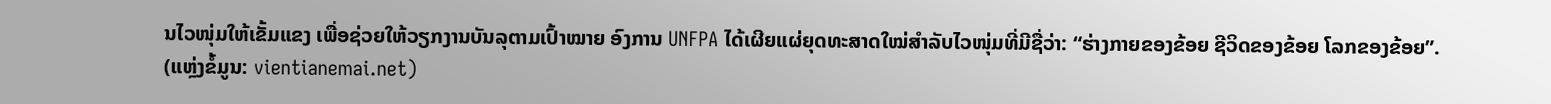ນໄວໜຸ່ມໃຫ້ເຂັ້ມແຂງ ເພື່ອຊ່ວຍໃຫ້ວຽກງານບັນລຸຕາມເປົ້າໝາຍ ອົງການ UNFPA ໄດ້ເຜີຍແຜ່ຍຸດທະສາດໃໝ່ສຳລັບໄວໜຸ່ມທີ່ມີຊື່ວ່າ: “ຮ່າງກາຍຂອງຂ້ອຍ ຊີວິດຂອງຂ້ອຍ ໂລກຂອງຂ້ອຍ”.
(ແຫຼ່ງຂໍ້ມູນ: vientianemai.net)